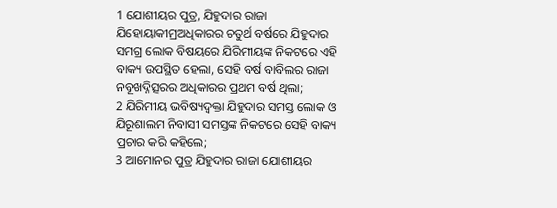1 ଯୋଶୀୟର ପୁତ୍ର, ଯିହୁଦାର ରାଜା ଯିହୋୟାକୀମ୍ରଅଧିକାରର ଚତୁର୍ଥ ବର୍ଷରେ ଯିହୁଦାର ସମଗ୍ର ଲୋକ ବିଷୟରେ ଯିରିମୀୟଙ୍କ ନିକଟରେ ଏହି ବାକ୍ୟ ଉପସ୍ଥିତ ହେଲା, ସେହି ବର୍ଷ ବାବିଲର ରାଜା ନବୂଖଦ୍ନିତ୍ସରର ଅଧିକାରର ପ୍ରଥମ ବର୍ଷ ଥିଲା;
2 ଯିରିମୀୟ ଭବିଷ୍ୟଦ୍ବକ୍ତା ଯିହୁଦାର ସମସ୍ତ ଲୋକ ଓ ଯିରୂଶାଲମ ନିବାସୀ ସମସ୍ତଙ୍କ ନିକଟରେ ସେହି ବାକ୍ୟ ପ୍ରଚାର କରି କହିଲେ;
3 ଆମୋନର ପୁତ୍ର ଯିହୁଦାର ରାଜା ଯୋଶୀୟର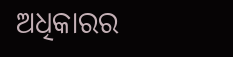ଅଧିକାରର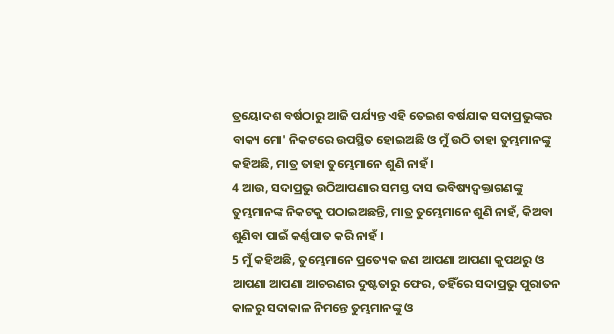ତ୍ରୟୋଦଶ ବର୍ଷଠାରୁ ଆଜି ପର୍ଯ୍ୟନ୍ତ ଏହି ତେଇଶ ବର୍ଷଯାକ ସଦାପ୍ରଭୁଙ୍କର ବାକ୍ୟ ମୋ' ନିକଟରେ ଉପସ୍ଥିତ ହୋଇଅଛି ଓ ମୁଁ ଉଠି ତାହା ତୁମ୍ଭମାନଙ୍କୁ କହିଅଛି, ମାତ୍ର ତାହା ତୁମ୍ଭେମାନେ ଶୁଣି ନାହଁ ।
4 ଆଉ, ସଦାପ୍ରଭୁ ଉଠିଆପଣାର ସମସ୍ତ ଦାସ ଭବିଷ୍ୟଦ୍ବକ୍ତାଗଣଙ୍କୁ ତୁମ୍ଭମାନଙ୍କ ନିକଟକୁ ପଠାଇଅଛନ୍ତି, ମାତ୍ର ତୁମ୍ଭେମାନେ ଶୁଣି ନାହଁ, କିଅବା ଶୁଣିବା ପାଇଁ କର୍ଣ୍ଣପାତ କରି ନାହଁ ।
5 ମୁଁ କହିଅଛି, ତୁମ୍ଭେମାନେ ପ୍ରତ୍ୟେକ ଜଣ ଆପଣା ଆପଣା କୁପଥରୁ ଓ ଆପଣା ଆପଣା ଆଚରଣର ଦୁଷ୍ଟତାରୁ ଫେର, ତହିଁରେ ସଦାପ୍ରଭୁ ପୁରାତନ କାଳରୁ ସଦାକାଳ ନିମନ୍ତେ ତୁମ୍ଭମାନଙ୍କୁ ଓ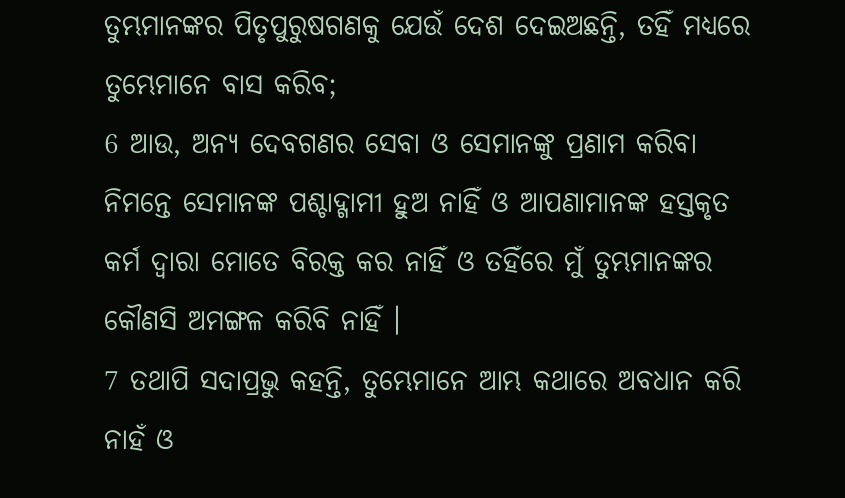ତୁମ୍ଭମାନଙ୍କର ପିତୃପୁରୁଷଗଣକୁ ଯେଉଁ ଦେଶ ଦେଇଅଛନ୍ତି, ତହିଁ ମଧ୍ୟରେ ତୁମ୍ଭେମାନେ ବାସ କରିବ;
6 ଆଉ, ଅନ୍ୟ ଦେବଗଣର ସେବା ଓ ସେମାନଙ୍କୁ ପ୍ରଣାମ କରିବା ନିମନ୍ତେ ସେମାନଙ୍କ ପଶ୍ଚାଦ୍ଗାମୀ ହୁଅ ନାହିଁ ଓ ଆପଣାମାନଙ୍କ ହସ୍ତକୃତ କର୍ମ ଦ୍ୱାରା ମୋତେ ବିରକ୍ତ କର ନାହିଁ ଓ ତହିଁରେ ମୁଁ ତୁମ୍ଭମାନଙ୍କର କୌଣସି ଅମଙ୍ଗଳ କରିବି ନାହିଁ ।
7 ତଥାପି ସଦାପ୍ରଭୁ କହନ୍ତି, ତୁମ୍ଭେମାନେ ଆମ୍ଭ କଥାରେ ଅବଧାନ କରି ନାହଁ ଓ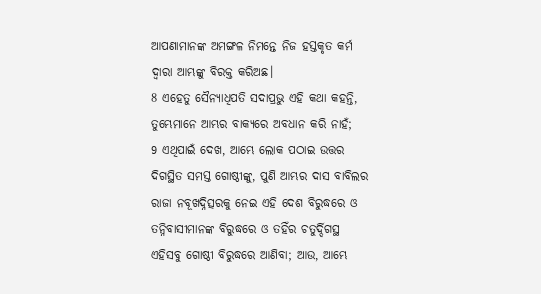ଆପଣାମାନଙ୍କ ଅମଙ୍ଗଳ ନିମନ୍ତେ ନିଜ ହସ୍ତକୃତ କର୍ମ ଦ୍ୱାରା ଆମ୍ଭଙ୍କୁ ବିରକ୍ତ କରିଅଛ।
8 ଏହେତୁ ସୈନ୍ୟାଧିପତି ସଦାପ୍ରଭୁ ଏହି କଥା କହନ୍ତି, ତୁମ୍ଭେମାନେ ଆମ୍ଭର ବାକ୍ୟରେ ଅବଧାନ କରି ନାହଁ;
9 ଏଥିପାଇଁ ଦେଖ, ଆମ୍ଭେ ଲୋକ ପଠାଇ ଉତ୍ତର ଦିଗସ୍ଥିତ ସମସ୍ତ ଗୋଷ୍ଠୀଙ୍କୁ, ପୁଣି ଆମ୍ଭର ଦାସ ବାବିଲର ରାଜା ନବୂଖଦ୍ନିତ୍ସରକୁ ନେଇ ଏହି ଦେଶ ବିରୁଦ୍ଧରେ ଓ ତନ୍ନିବାସୀମାନଙ୍କ ବିରୁଦ୍ଧରେ ଓ ତହିଁର ଚତୁର୍ଦ୍ଦିଗସ୍ଥ ଏହିସବୁ ଗୋଷ୍ଠୀ ବିରୁଦ୍ଧରେ ଆଣିବା; ଆଉ, ଆମ୍ଭେ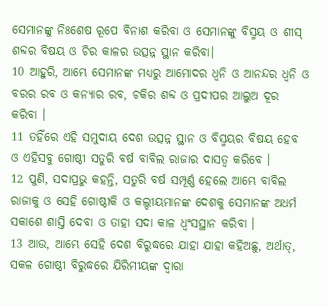ସେମାନଙ୍କୁ ନିଃଶେଷ ରୂପେ ବିନାଶ କରିବା ଓ ସେମାନଙ୍କୁ ବିସ୍ମୟ ଓ ଶୀସ୍ ଶବ୍ଦର ବିଷୟ ଓ ଚିର କାଳର ଉତ୍ସନ୍ନ ସ୍ଥାନ କରିବା।
10 ଆହୁରି, ଆମ୍ଭେ ସେମାନଙ୍କ ମଧ୍ୟରୁ ଆମୋଦର ଧ୍ୱନି ଓ ଆନନ୍ଦର ଧ୍ୱନି ଓ ବରର ରବ ଓ କନ୍ୟାର ରବ, ଚକିର ଶବ୍ଦ ଓ ପ୍ରଦୀପର ଆଲୁଅ ଦୂର କରିବା ।
11 ତହିଁରେ ଏହି ସମୁଦାୟ ଦେଶ ଉତ୍ସନ୍ନ ସ୍ଥାନ ଓ ବିସ୍ମୟର ବିଷୟ ହେବ ଓ ଏହିସବୁ ଗୋଷ୍ଠୀ ସତୁରି ବର୍ଷ ବାବିଲ ରାଜାର ଦାସତ୍ୱ କରିବେ ।
12 ପୁଣି, ସଦାପ୍ରଭୁ କହନ୍ତି, ସତୁରି ବର୍ଷ ସମ୍ପୂର୍ଣ୍ଣ ହେଲେ ଆମ୍ଭେ ବାବିଲ ରାଜାକୁ ଓ ସେହି ଗୋଷ୍ଠୀକି ଓ କଲ୍ଦୀୟମାନଙ୍କ ଦେଶକୁ ସେମାନଙ୍କ ଅଧର୍ମ ସକାଶେ ଶାସ୍ତି ଦେବା ଓ ତାହା ସଦା କାଳ ଧ୍ୱଂସସ୍ଥାନ କରିବା ।
13 ଆଉ, ଆମ୍ଭେ ସେହି ଦେଶ ବିରୁଦ୍ଧରେ ଯାହା ଯାହା କହିଅଛୁ, ଅର୍ଥାତ୍, ସକଳ ଗୋଷ୍ଠୀ ବିରୁଦ୍ଧରେ ଯିରିମୀୟଙ୍କ ଦ୍ୱାରା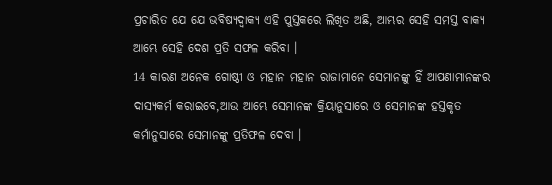ପ୍ରଚାରିତ ଯେ ଯେ ଭବିଷ୍ୟଦ୍ବାକ୍ୟ ଏହି ପୁସ୍ତକରେ ଲିଖିତ ଅଛି, ଆମ୍ଭର ସେହି ସମସ୍ତ ବାକ୍ୟ ଆମ୍ଭେ ସେହି ଦେଶ ପ୍ରତି ସଫଳ କରିବା ।
14 କାରଣ ଅନେକ ଗୋଷ୍ଠୀ ଓ ମହାନ ମହାନ ରାଜାମାନେ ସେମାନଙ୍କୁ ହିଁ ଆପଣାମାନଙ୍କର ଦାସ୍ୟକର୍ମ କରାଇବେ,ଆଉ ଆମ୍ଭେ ସେମାନଙ୍କ କ୍ରିୟାନୁସାରେ ଓ ସେମାନଙ୍କ ହସ୍ତକୃତ କର୍ମାନୁସାରେ ସେମାନଙ୍କୁ ପ୍ରତିଫଳ ଦେବା ।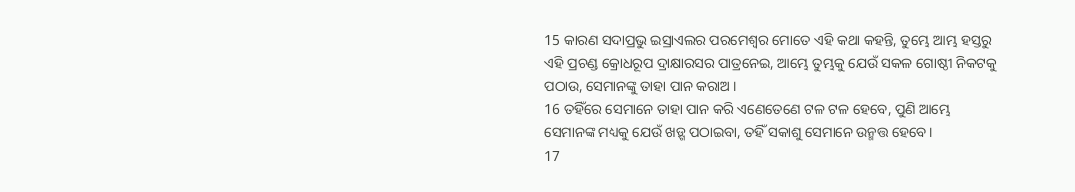15 କାରଣ ସଦାପ୍ରଭୁ ଇସ୍ରାଏଲର ପରମେଶ୍ୱର ମୋତେ ଏହି କଥା କହନ୍ତି, ତୁମ୍ଭେ ଆମ୍ଭ ହସ୍ତରୁ ଏହି ପ୍ରଚଣ୍ଡ କ୍ରୋଧରୂପ ଦ୍ରାକ୍ଷାରସର ପାତ୍ରନେଇ, ଆମ୍ଭେ ତୁମ୍ଭକୁ ଯେଉଁ ସକଳ ଗୋଷ୍ଠୀ ନିକଟକୁ ପଠାଉ, ସେମାନଙ୍କୁ ତାହା ପାନ କରାଅ ।
16 ତହିଁରେ ସେମାନେ ତାହା ପାନ କରି ଏଣେତେଣେ ଟଳ ଟଳ ହେବେ, ପୁଣି ଆମ୍ଭେ ସେମାନଙ୍କ ମଧ୍ୟକୁ ଯେଉଁ ଖଡ଼୍ଗ ପଠାଇବା, ତହିଁ ସକାଶୁ ସେମାନେ ଉନ୍ମତ୍ତ ହେବେ।
17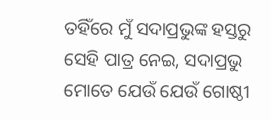ତହିଁରେ ମୁଁ ସଦାପ୍ରଭୁଙ୍କ ହସ୍ତରୁ ସେହି ପାତ୍ର ନେଇ, ସଦାପ୍ରଭୁ ମୋତେ ଯେଉଁ ଯେଉଁ ଗୋଷ୍ଠୀ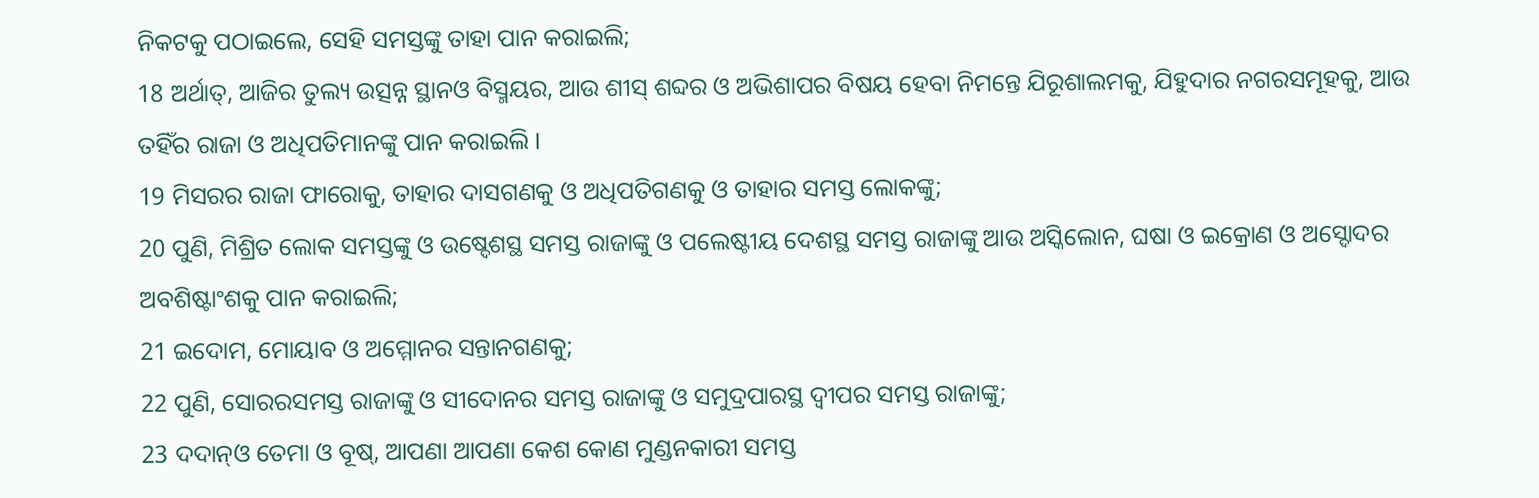ନିକଟକୁ ପଠାଇଲେ, ସେହି ସମସ୍ତଙ୍କୁ ତାହା ପାନ କରାଇଲି;
18 ଅର୍ଥାତ୍, ଆଜିର ତୁଲ୍ୟ ଉତ୍ସନ୍ନ ସ୍ଥାନଓ ବିସ୍ମୟର, ଆଉ ଶୀସ୍ ଶବ୍ଦର ଓ ଅଭିଶାପର ବିଷୟ ହେବା ନିମନ୍ତେ ଯିରୂଶାଲମକୁ, ଯିହୁଦାର ନଗରସମୂହକୁ, ଆଉ ତହିଁର ରାଜା ଓ ଅଧିପତିମାନଙ୍କୁ ପାନ କରାଇଲି ।
19 ମିସରର ରାଜା ଫାରୋକୁ, ତାହାର ଦାସଗଣକୁ ଓ ଅଧିପତିଗଣକୁ ଓ ତାହାର ସମସ୍ତ ଲୋକଙ୍କୁ;
20 ପୁଣି, ମିଶ୍ରିତ ଲୋକ ସମସ୍ତଙ୍କୁ ଓ ଉଷ୍ଦେଶସ୍ଥ ସମସ୍ତ ରାଜାଙ୍କୁ ଓ ପଲେଷ୍ଟୀୟ ଦେଶସ୍ଥ ସମସ୍ତ ରାଜାଙ୍କୁ ଆଉ ଅସ୍କିଲୋନ, ଘଷା ଓ ଇକ୍ରୋଣ ଓ ଅସ୍ଦୋଦର ଅବଶିଷ୍ଟାଂଶକୁ ପାନ କରାଇଲି;
21 ଇଦୋମ, ମୋୟାବ ଓ ଅମ୍ମୋନର ସନ୍ତାନଗଣକୁ;
22 ପୁଣି, ସୋରରସମସ୍ତ ରାଜାଙ୍କୁ ଓ ସୀଦୋନର ସମସ୍ତ ରାଜାଙ୍କୁ ଓ ସମୁଦ୍ରପାରସ୍ଥ ଦ୍ୱୀପର ସମସ୍ତ ରାଜାଙ୍କୁ;
23 ଦଦାନ୍ଓ ତେମା ଓ ବୂଷ୍, ଆପଣା ଆପଣା କେଶ କୋଣ ମୁଣ୍ଡନକାରୀ ସମସ୍ତ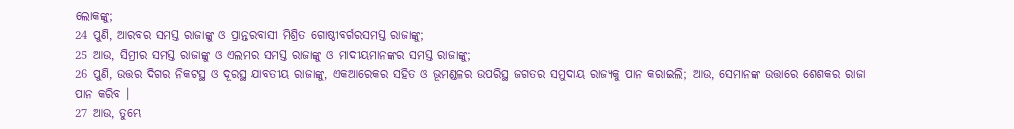ଲୋକଙ୍କୁ;
24 ପୁଣି, ଆରବର ସମସ୍ତ ରାଜାଙ୍କୁ ଓ ପ୍ରାନ୍ତରବାସୀ ମିଶ୍ରିତ ଗୋଷ୍ଠୀବର୍ଗରସମସ୍ତ ରାଜାଙ୍କୁ;
25 ଆଉ, ସିମ୍ରୀର ସମସ୍ତ ରାଜାଙ୍କୁ ଓ ଏଲମର ସମସ୍ତ ରାଜାଙ୍କୁ ଓ ମାଦୀୟମାନଙ୍କର ସମସ୍ତ ରାଜାଙ୍କୁ;
26 ପୁଣି, ଉତ୍ତର ଦିଗର ନିକଟସ୍ଥ ଓ ଦୂରସ୍ଥ ଯାବତୀୟ ରାଜାଙ୍କୁ, ଏକଆରେକର ସହିତ ଓ ଭୂମଣ୍ଡଳର ଉପରିସ୍ଥ ଜଗତର ସମୁଦାୟ ରାଜ୍ୟକୁ ପାନ କରାଇଲି; ଆଉ, ସେମାନଙ୍କ ଉତ୍ତାରେ ଶେଶକର ରାଜା ପାନ କରିବ ।
27 ଆଉ, ତୁମ୍ଭେ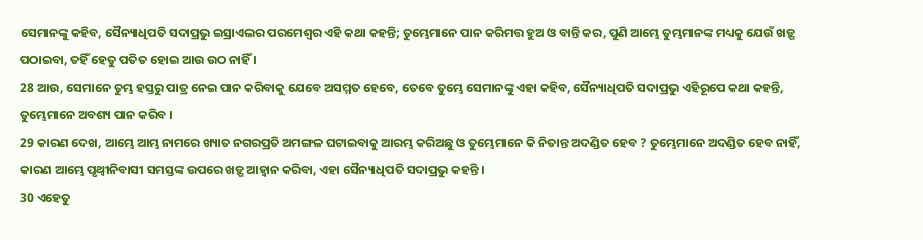ସେମାନଙ୍କୁ କହିବ, ସୈନ୍ୟାଧିପତି ସଦାପ୍ରଭୁ ଇସ୍ରାଏଲର ପରମେଶ୍ୱର ଏହି କଥା କହନ୍ତି; ତୁମ୍ଭେମାନେ ପାନ କରିମତ୍ତ ହୁଅ ଓ ବାନ୍ତି କର, ପୁଣି ଆମ୍ଭେ ତୁମ୍ଭମାନଙ୍କ ମଧ୍ୟକୁ ଯେଉଁ ଖଡ଼୍ଗ ପଠାଇବା, ତହିଁ ହେତୁ ପତିତ ହୋଇ ଆଉ ଉଠ ନାହିଁ ।
28 ଆଉ, ସେମାନେ ତୁମ୍ଭ ହସ୍ତରୁ ପାତ୍ର ନେଇ ପାନ କରିବାକୁ ଯେବେ ଅସମ୍ମତ ହେବେ, ତେବେ ତୁମ୍ଭେ ସେମାନଙ୍କୁ ଏହା କହିବ, ସୈନ୍ୟାଧିପତି ସଦାପ୍ରଭୁ ଏହିରୂପେ କଥା କହନ୍ତି, ତୁମ୍ଭେମାନେ ଅବଶ୍ୟ ପାନ କରିବ ।
29 କାରଣ ଦେଖ, ଆମ୍ଭେ ଆମ୍ଭ ନାମରେ ଖ୍ୟାତ ନଗରପ୍ରତି ଅମଙ୍ଗଳ ଘଟାଇବାକୁ ଆରମ୍ଭ କରିଅଛୁ ଓ ତୁମ୍ଭେମାନେ କି ନିତାନ୍ତ ଅଦଣ୍ଡିତ ହେବ ? ତୁମ୍ଭେମାନେ ଅଦଣ୍ଡିତ ହେବ ନାହିଁ, କାରଣ ଆମ୍ଭେ ପୃଥ୍ୱୀନିବାସୀ ସମସ୍ତଙ୍କ ଉପରେ ଖଡ଼୍ଗ ଆହ୍ୱାନ କରିବା, ଏହା ସୈନ୍ୟାଧିପତି ସଦାପ୍ରଭୁ କହନ୍ତି ।
30 ଏହେତୁ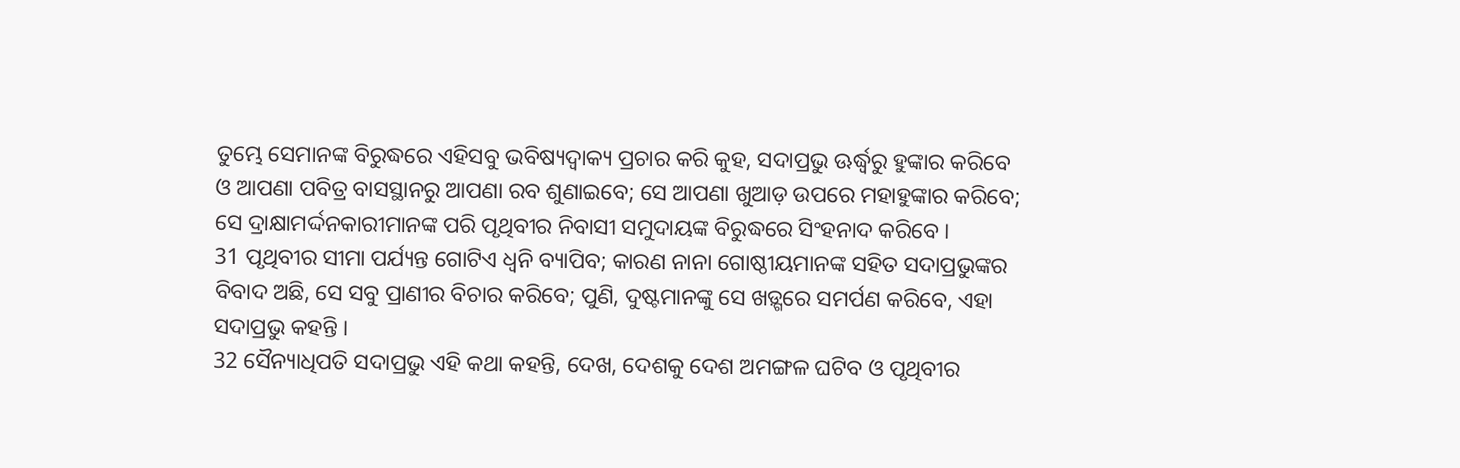ତୁମ୍ଭେ ସେମାନଙ୍କ ବିରୁଦ୍ଧରେ ଏହିସବୁ ଭବିଷ୍ୟଦ୍ବାକ୍ୟ ପ୍ରଚାର କରି କୁହ, ସଦାପ୍ରଭୁ ଊର୍ଦ୍ଧ୍ବରୁ ହୁଙ୍କାର କରିବେ ଓ ଆପଣା ପବିତ୍ର ବାସସ୍ଥାନରୁ ଆପଣା ରବ ଶୁଣାଇବେ; ସେ ଆପଣା ଖୁଆଡ଼ ଉପରେ ମହାହୁଙ୍କାର କରିବେ; ସେ ଦ୍ରାକ୍ଷାମର୍ଦ୍ଦନକାରୀମାନଙ୍କ ପରି ପୃଥିବୀର ନିବାସୀ ସମୁଦାୟଙ୍କ ବିରୁଦ୍ଧରେ ସିଂହନାଦ କରିବେ ।
31 ପୃଥିବୀର ସୀମା ପର୍ଯ୍ୟନ୍ତ ଗୋଟିଏ ଧ୍ୱନି ବ୍ୟାପିବ; କାରଣ ନାନା ଗୋଷ୍ଠୀୟମାନଙ୍କ ସହିତ ସଦାପ୍ରଭୁଙ୍କର ବିବାଦ ଅଛି, ସେ ସବୁ ପ୍ରାଣୀର ବିଚାର କରିବେ; ପୁଣି, ଦୁଷ୍ଟମାନଙ୍କୁ ସେ ଖଡ଼୍ଗରେ ସମର୍ପଣ କରିବେ, ଏହା ସଦାପ୍ରଭୁ କହନ୍ତି ।
32 ସୈନ୍ୟାଧିପତି ସଦାପ୍ରଭୁ ଏହି କଥା କହନ୍ତି, ଦେଖ, ଦେଶକୁ ଦେଶ ଅମଙ୍ଗଳ ଘଟିବ ଓ ପୃଥିବୀର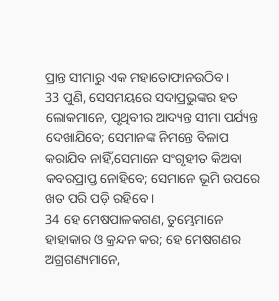ପ୍ରାନ୍ତ ସୀମାରୁ ଏକ ମହାତୋଫାନଉଠିବ ।
33 ପୁଣି, ସେସମୟରେ ସଦାପ୍ରଭୁଙ୍କର ହତ ଲୋକମାନେ, ପୃଥିବୀର ଆଦ୍ୟନ୍ତ ସୀମା ପର୍ଯ୍ୟନ୍ତ ଦେଖାଯିବେ; ସେମାନଙ୍କ ନିମନ୍ତେ ବିଳାପ କରାଯିବ ନାହିଁ,ସେମାନେ ସଂଗୃହୀତ କିଅବା କବରପ୍ରାପ୍ତ ନୋହିବେ; ସେମାନେ ଭୂମି ଉପରେ ଖତ ପରି ପଡ଼ି ରହିବେ ।
34 ହେ ମେଷପାଳକଗଣ, ତୁମ୍ଭେମାନେ ହାହାକାର ଓ କ୍ରନ୍ଦନ କର; ହେ ମେଷଗଣର ଅଗ୍ରଗଣ୍ୟମାନେ,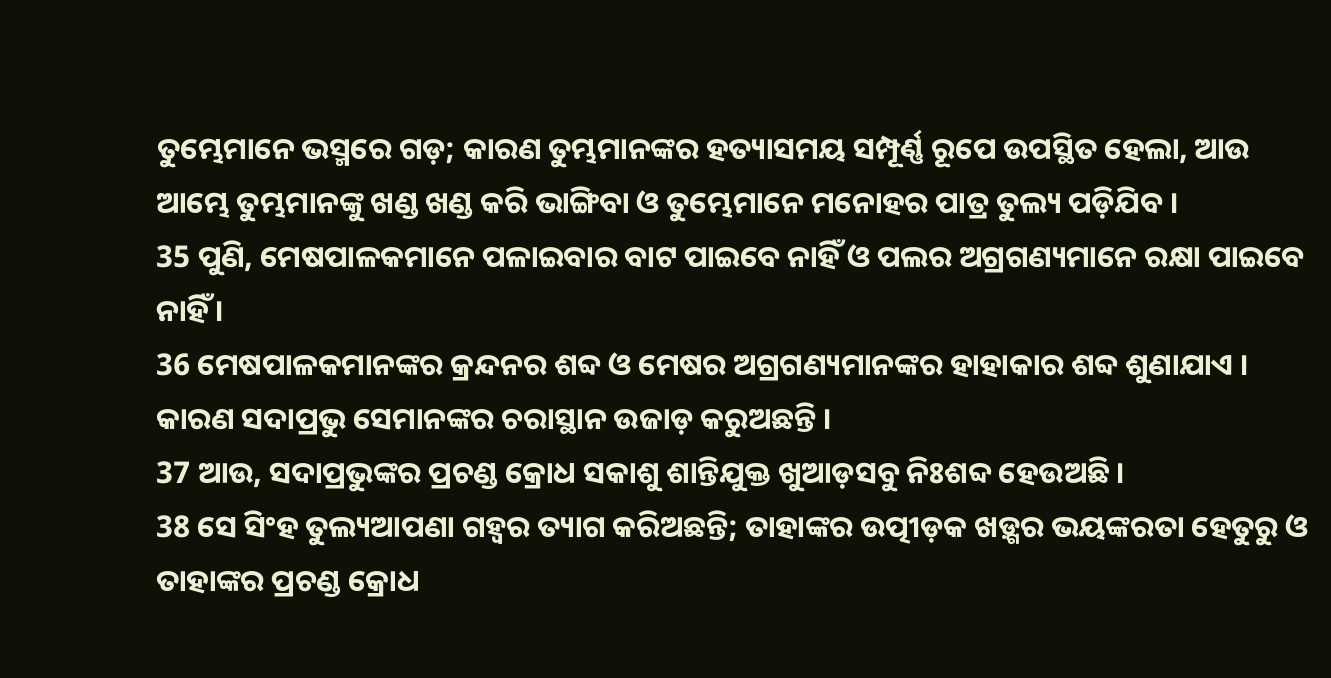ତୁମ୍ଭେମାନେ ଭସ୍ମରେ ଗଡ଼; କାରଣ ତୁମ୍ଭମାନଙ୍କର ହତ୍ୟାସମୟ ସମ୍ପୂର୍ଣ୍ଣ ରୂପେ ଉପସ୍ଥିତ ହେଲା, ଆଉ ଆମ୍ଭେ ତୁମ୍ଭମାନଙ୍କୁ ଖଣ୍ଡ ଖଣ୍ଡ କରି ଭାଙ୍ଗିବା ଓ ତୁମ୍ଭେମାନେ ମନୋହର ପାତ୍ର ତୁଲ୍ୟ ପଡ଼ିଯିବ ।
35 ପୁଣି, ମେଷପାଳକମାନେ ପଳାଇବାର ବାଟ ପାଇବେ ନାହିଁ ଓ ପଲର ଅଗ୍ରଗଣ୍ୟମାନେ ରକ୍ଷା ପାଇବେ ନାହିଁ ।
36 ମେଷପାଳକମାନଙ୍କର କ୍ରନ୍ଦନର ଶବ୍ଦ ଓ ମେଷର ଅଗ୍ରଗଣ୍ୟମାନଙ୍କର ହାହାକାର ଶବ୍ଦ ଶୁଣାଯାଏ । କାରଣ ସଦାପ୍ରଭୁ ସେମାନଙ୍କର ଚରାସ୍ଥାନ ଉଜାଡ଼ କରୁଅଛନ୍ତି ।
37 ଆଉ, ସଦାପ୍ରଭୁଙ୍କର ପ୍ରଚଣ୍ଡ କ୍ରୋଧ ସକାଶୁ ଶାନ୍ତିଯୁକ୍ତ ଖୁଆଡ଼ସବୁ ନିଃଶବ୍ଦ ହେଉଅଛି ।
38 ସେ ସିଂହ ତୁଲ୍ୟଆପଣା ଗହ୍ୱର ତ୍ୟାଗ କରିଅଛନ୍ତି; ତାହାଙ୍କର ଉତ୍ପୀଡ଼କ ଖଡ଼୍ଗର ଭୟଙ୍କରତା ହେତୁରୁ ଓ ତାହାଙ୍କର ପ୍ରଚଣ୍ଡ କ୍ରୋଧ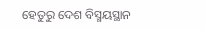ହେତୁରୁ ଦେଶ ବିସ୍ମୟସ୍ଥାନ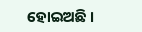ହୋଇଅଛି ।